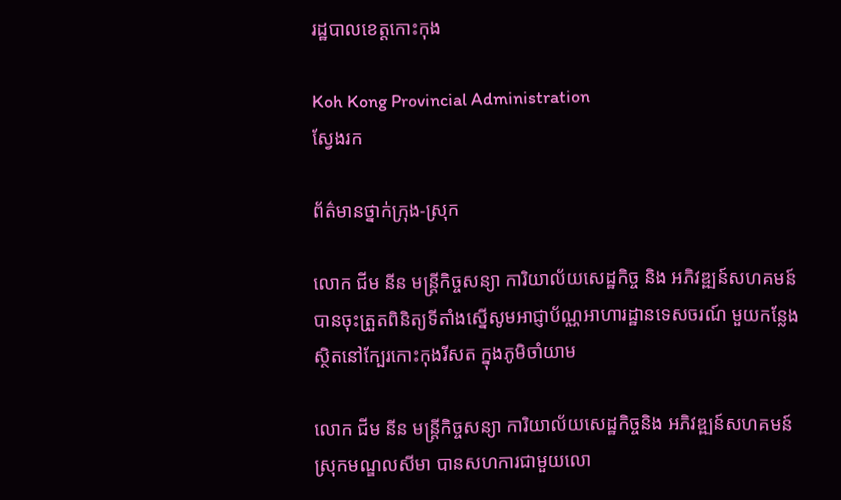រដ្ឋបាលខេត្តកោះកុង

Koh Kong Provincial Administration
ស្វែងរក

ព័ត៌មានថ្នាក់ក្រុង-ស្រុក

លោក ជីម នីន មន្ត្រីកិច្ចសន្យា ការិយាល័យសេដ្ឋកិច្ច និង អភិវឌ្ឍន៍សហគមន៍ បានចុះត្រួតពិនិត្យទីតាំងស្នើសូមអាជ្ញាប័ណ្ណអាហារដ្ឋានទេសចរណ៍ មួយកន្លែង ស្ថិតនៅក្បែរកោះកុងរីសត ក្នុងភូមិចាំយាម

លោក ជីម នីន មន្ត្រីកិច្ចសន្យា ការិយាល័យសេដ្ឋកិច្ចនិង អភិវឌ្ឍន៍សហគមន៍ ស្រុកមណ្ឌលសីមា បានសហការជាមួយលោ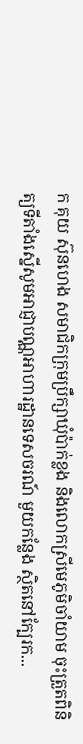ក គុយ ស៊ុនហេង សមាជិកក្រុមប្រឹក្សាឃុំប៉ាក់ខ្លង និងលោកស្រីមេភូមិចាំយាម ចុះត្រួតពិនិត្យទីតាំងស្នើសូមអាជ្ញាបណ្ណអាហារដ្ឋានទេសចរណ៍ មួយកន្លែង ស្ថិតនៅក្បែរក...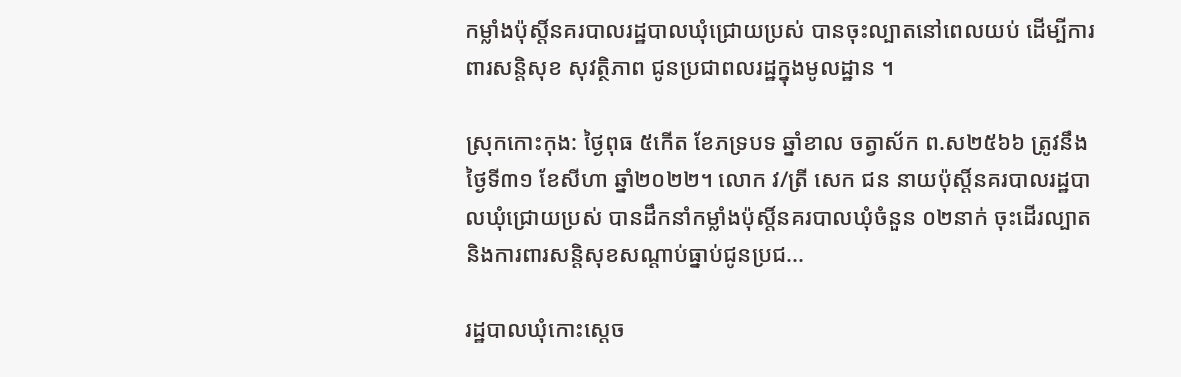កម្លាំងប៉ុស្តិ៍នគរបាលរដ្ឋបាលឃុំជ្រោយប្រស់ បានចុះល្បាតនៅពេលយប់ ដើម្បីការពារសន្តិសុខ សុវត្ថិភាព ជូនប្រជាពលរដ្ឋក្នុងមូលដ្ឋាន ។

ស្រុកកោះកុង: ថ្ងៃពុធ ៥កើត ខែភទ្របទ ឆ្នាំខាល ចត្វាស័ក ព.ស២៥៦៦ ត្រូវនឹងថ្ងៃទី៣១ ខែសីហា ឆ្នាំ២០២២។ លោក វ/ត្រី សេក ជន នាយប៉ុស្តិ៍នគរបាលរដ្ឋបាលឃុំជ្រោយប្រស់ បានដឹកនាំកម្លាំងប៉ុស្តិ៍នគរបាលឃុំចំនួន ០២នាក់ ចុះដើរល្បាត និងការពារសន្តិសុខសណ្តាប់ធ្នាប់ជូនប្រជ...

រដ្ឋបាលឃុំកោះស្ដេច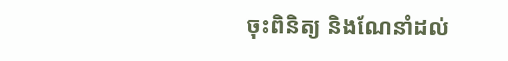ចុះពិនិត្យ និងណែនាំដល់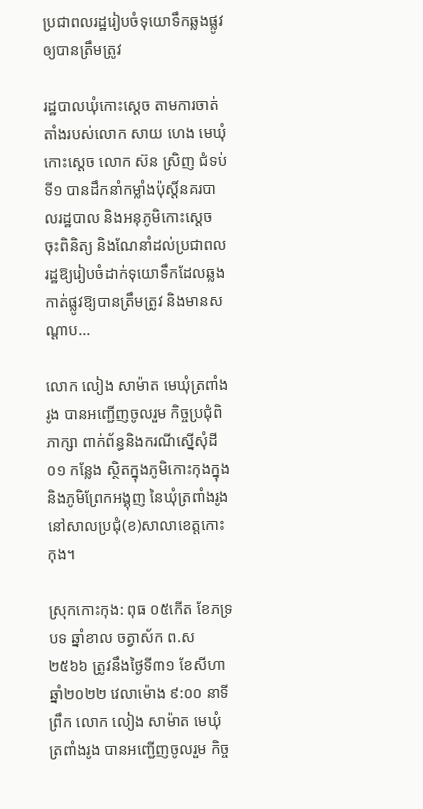ប្រជាពលរដ្ឋរៀបចំទុយោទឹកឆ្លងផ្លូវឲ្យបានត្រឹមត្រូវ

រដ្ឋបាលឃុំកោះស្ដេច តាមការចាត់តាំងរបស់លោក សាយ ហេង មេឃុំកោះស្ដេច លោក ស៊ន ស្រិញ ជំទប់ទី១ បានដឹកនាំកម្លាំងប៉ុស្តិ៍នគរបាលរដ្ឋបាល និងអនុភូមិកោះស្ដេច ចុះពិនិត្យ និងណែនាំដល់ប្រជាពលរដ្ឋឱ្យរៀបចំដាក់ទុយោទឹកដែលឆ្លងកាត់ផ្លូវឱ្យបានត្រឹមត្រូវ និងមានសណ្ដាប...

លោក លៀង សាម៉ាត មេឃុំត្រពាំងរូង បានអញ្ជើញចូលរួម កិច្ចប្រជុំពិភាក្សា ពាក់ព័ន្ធនិងករណីស្នើសុំដី០១ កន្លែង ស្ថិតក្នុងភូមិកោះកុងក្នុង និងភូមិព្រែកអង្គុញ នៃឃុំត្រពាំងរូង នៅសាលប្រជុំ(ខ)សាលាខេត្តកោះកុង។

ស្រុកកោះកុង: ពុធ ០៥កើត ខែភទ្របទ ឆ្នាំខាល ចត្វាស័ក ព.ស ២៥៦៦ ត្រូវនឹងថ្ងៃទី៣១ ខែសីហា ឆ្នាំ២០២២ វេលាម៉ោង ៩:០០ នាទីព្រឹក លោក លៀង សាម៉ាត មេឃុំត្រពាំងរូង បានអញ្ជើញចូលរួម កិច្ច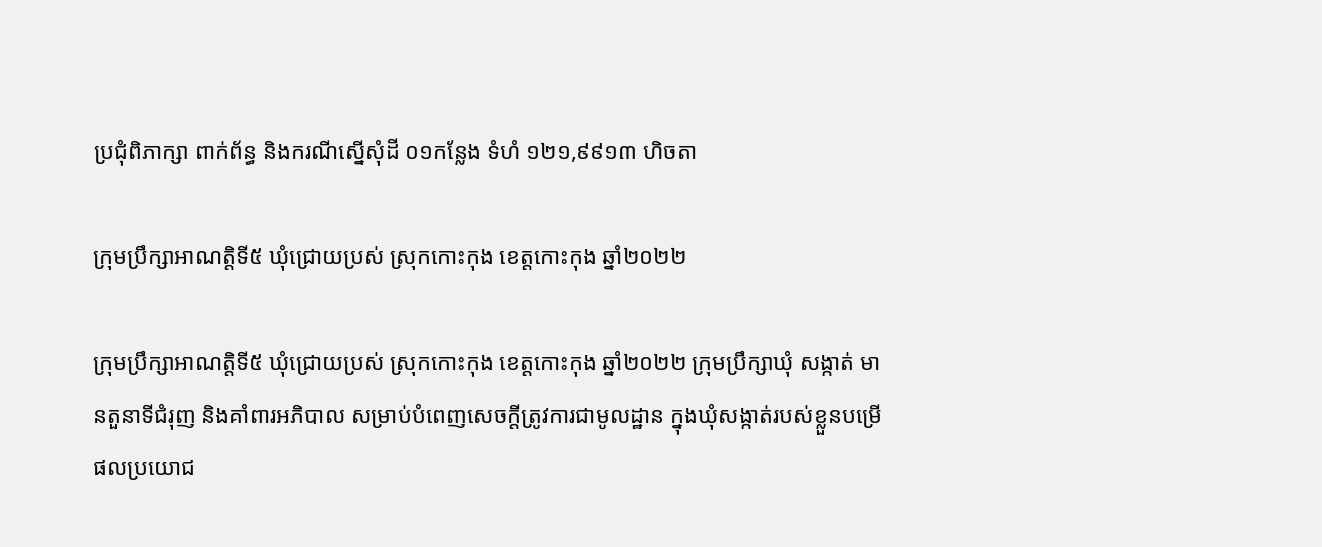ប្រជុំពិភាក្សា ពាក់ព័ន្ធ និងករណីស្នើសុំដី ០១កន្លែង ទំហំ ១២១,៩៩១៣ ហិចតា

ក្រុមប្រឹក្សាអាណត្តិទី៥ ឃុំជ្រោយប្រស់ ស្រុកកោះកុង ខេត្តកោះកុង ឆ្នាំ២០២២

ក្រុមប្រឹក្សាអាណត្តិទី៥ ឃុំជ្រោយប្រស់ ស្រុកកោះកុង ខេត្តកោះកុង ឆ្នាំ២០២២ ក្រុមប្រឹក្សាឃុំ សង្កាត់ មានតួនាទីជំរុញ និងគាំពារអភិបាល សម្រាប់បំពេញសេចក្តីត្រូវការជាមូលដ្ឋាន ក្នុងឃុំសង្កាត់របស់ខ្លួនបម្រើផលប្រយោជ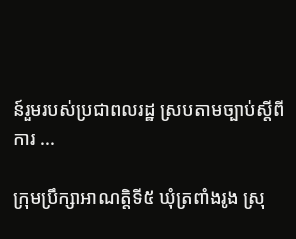ន៍រួមរបស់ប្រជាពលរដ្ឋ ស្របតាមច្បាប់ស្តីពីការ ...

ក្រុមប្រឹក្សាអាណត្តិទី៥ ឃុំត្រពាំងរូង ស្រុ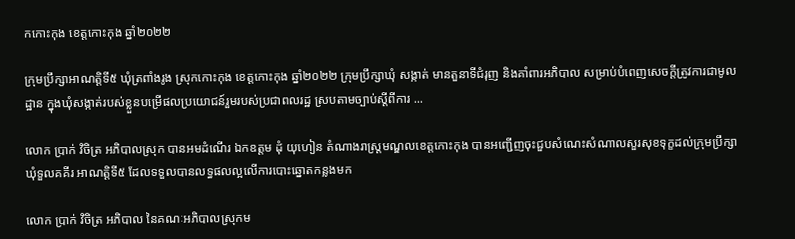កកោះកុង ខេត្តកោះកុង ឆ្នាំ២០២២

ក្រុមប្រឹក្សាអាណត្តិទី៥ ឃុំត្រពាំងរូង ស្រុកកោះកុង ខេត្តកោះកុង ឆ្នាំ២០២២ ក្រុមប្រឹក្សាឃុំ សង្កាត់ មានតួនាទីជំរុញ និងគាំពារអភិបាល សម្រាប់បំពេញសេចក្តីត្រូវការជាមូលដ្ឋាន ក្នុងឃុំសង្កាត់របស់ខ្លួនបម្រើផលប្រយោជន៍រួមរបស់ប្រជាពលរដ្ឋ ស្របតាមច្បាប់ស្តីពីការ ...

លោក ប្រាក់ វិចិត្រ អភិបាលស្រុក បានអមដំណើរ ឯកឧត្តម ដុំ យុហៀន តំណាងរាស្ត្រមណ្ឌលខេត្តកោះកុង បានអញ្ជើញចុះជួបសំណេះសំណាលសួរសុខទុក្ខដល់ក្រុមប្រឹក្សាឃុំទួលគគីរ អាណត្តិទី៥ ដែលទទួលបានលទ្ធផលល្អលើការបោះឆ្នោតកន្លងមក

លោក ប្រាក់ វិចិត្រ អភិបាល នៃគណៈអភិបាលស្រុកម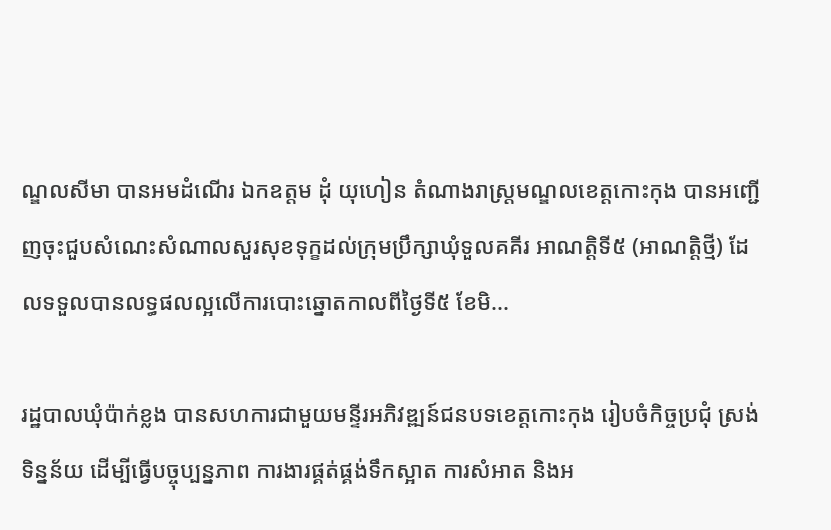ណ្ឌលសីមា បានអមដំណើរ ឯកឧត្តម ដុំ យុហៀន តំណាងរាស្ត្រមណ្ឌលខេត្តកោះកុង បានអញ្ជើញចុះជួបសំណេះសំណាលសួរសុខទុក្ខដល់ក្រុមប្រឹក្សាឃុំទួលគគីរ អាណត្តិទី៥ (អាណត្តិថ្មី) ដែលទទួលបានលទ្ធផលល្អលើការបោះឆ្នោតកាលពីថ្ងៃទី៥ ខែមិ...

រដ្ឋបាលឃុំប៉ាក់ខ្លង បានសហការជាមួយមន្ទីរអភិវឌ្ឍន៍ជនបទខេត្តកោះកុង រៀបចំកិច្ចប្រជុំ ស្រង់ទិន្នន័យ ដើម្បីធ្វើបច្ចុប្បន្នភាព ការងារផ្គត់ផ្គង់ទឹកស្អាត ការសំអាត និងអ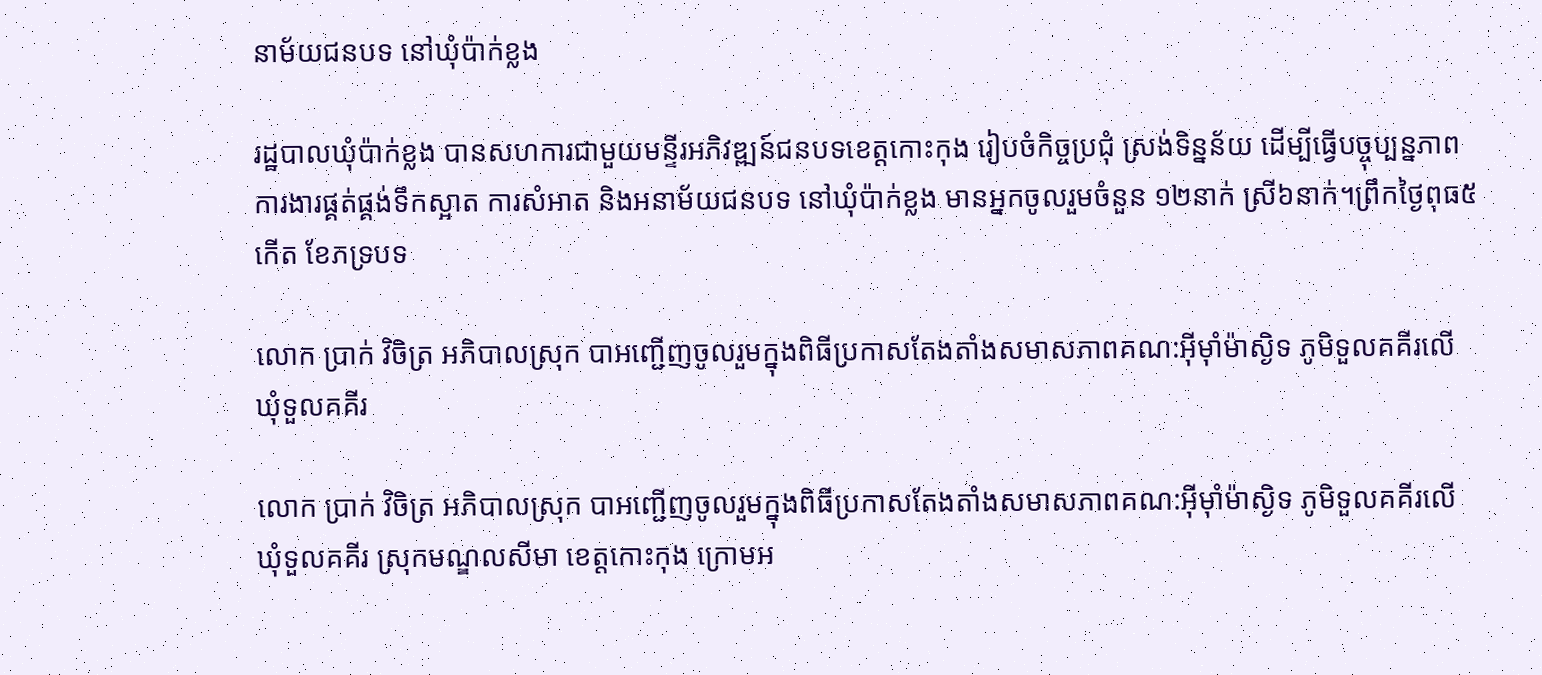នាម័យជនបទ នៅឃុំប៉ាក់ខ្លង

រដ្ឋបាលឃុំប៉ាក់ខ្លង បានសហការជាមួយមន្ទីរអភិវឌ្ឍន៍ជនបទខេត្តកោះកុង រៀបចំកិច្ចប្រជុំ ស្រង់ទិន្នន័យ ដើម្បីធ្វើបច្ចុប្បន្នភាព ការងារផ្គត់ផ្គង់ទឹកស្អាត ការសំអាត និងអនាម័យជនបទ នៅឃុំប៉ាក់ខ្លង មានអ្នកចូលរួមចំនួន ១២នាក់ ស្រី៦នាក់។ព្រឹកថ្ងៃពុធ៥កើត ខែភទ្របទ

លោក ប្រាក់ វិចិត្រ អភិបាលស្រុក បាអញ្ជើញចូលរួមក្នុងពិធីប្រកាសតែងតាំងសមាសភាពគណ:អ៊ីម៉ាំម៉ាស្ងិទ ភូមិទួលគគីរលើ ឃុំទួលគគីរ

លោក ប្រាក់ វិចិត្រ អភិបាលស្រុក បាអញ្ជើញចូលរួមក្នុងពិធីប្រកាសតែងតាំងសមាសភាពគណ:អ៊ីម៉ាំម៉ាស្ងិទ ភូមិទួលគគីរលើ ឃុំទួលគគីរ ស្រុកមណ្ឌលសីមា ខេត្តកោះកុង ក្រោមអ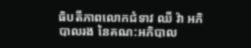ធិបតីភាពលោកជំទាវ ឈី វ៉ា អភិបាលរង នៃគណ:អភិបាល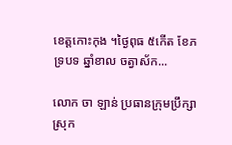ខេត្តកោះកុង ។ថ្ងៃពុធ ៥កើត ខែភទ្របទ ឆ្នាំខាល ចត្វាស័ក...

លោក ចា ឡាន់ ប្រធានក្រុមប្រឹក្សាស្រុក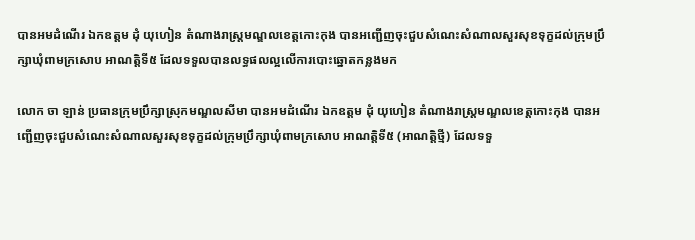បានអមដំណើរ ឯកឧត្តម ដុំ យុហៀន តំណាងរាស្ត្រមណ្ឌលខេត្តកោះកុង បានអញ្ជើញចុះជួបសំណេះសំណាលសួរសុខទុក្ខដល់ក្រុមប្រឹក្សាឃុំពាមក្រសោប អាណត្តិទី៥ ដែលទទួលបានលទ្ធផលល្អលើការបោះឆ្នោតកន្លងមក

លោក ចា ឡាន់ ប្រធានក្រុមប្រឹក្សាស្រុកមណ្ឌលសីមា បានអមដំណើរ ឯកឧត្តម ដុំ យុហៀន តំណាងរាស្ត្រមណ្ឌលខេត្តកោះកុង បានអញ្ជើញចុះជួបសំណេះសំណាលសួរសុខទុក្ខដល់ក្រុមប្រឹក្សាឃុំពាមក្រសោប អាណត្តិទី៥ (អាណត្តិថ្មី) ដែលទទួ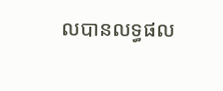លបានលទ្ធផល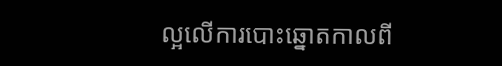ល្អលើការបោះឆ្នោតកាលពី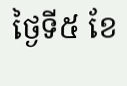ថ្ងៃទី៥ ខែ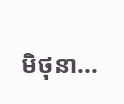មិថុនា...